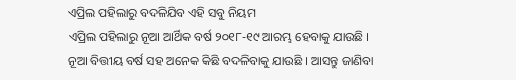ଏପ୍ରିଲ ପହିଲାରୁ ବଦଳିଯିବ ଏହି ସବୁ ନିୟମ
ଏପ୍ରିଲ ପହିଲାରୁ ନୂଆ ଆର୍ଥିକ ବର୍ଷ ୨୦୧୮-୧୯ ଆରମ୍ଭ ହେବାକୁ ଯାଉଛି । ନୂଆ ବିତ୍ତୀୟ ବର୍ଷ ସହ ଅନେକ କିଛି ବଦଳିବାକୁ ଯାଉଛି । ଆସନ୍ତୁ ଜାଣିବା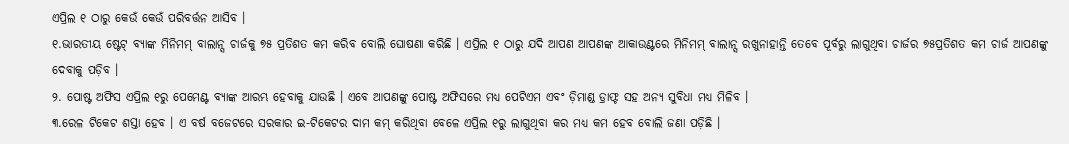ଏପ୍ରିଲ ୧ ଠାରୁ କେଉଁ କେଉଁ ପରିବର୍ତ୍ତନ ଆସିବ ।
୧.ଭାରତୀୟ ଷ୍ଟେଟ୍ ବ୍ୟାଙ୍କ ମିନିମମ୍ ବାଲାନ୍ସ ଚାର୍ଜକୁ ୭୫ ପ୍ରତିଶତ କମ କରିବ ବୋଲି ଘୋଷଣା କରିଛି । ଏପ୍ରିଲ ୧ ଠାରୁ ଯଦି ଆପଣ ଆପଣଙ୍କ ଆକାଉଣ୍ଟରେ ମିନିମମ୍ ବାଲାନ୍ସ ରଖୁନାହାନ୍ତି ତେବେ ପୂର୍ବରୁ ଲାଗୁଥିବା ଚାର୍ଜର ୭୫ପ୍ରତିଶତ କମ ଚାର୍ଜ ଆପଣଙ୍କୁ ଦେବାକୁ ପଡ଼ିବ ।
୨. ପୋଷ୍ଟ ଅଫିସ ଏପ୍ରିଲ ୧ରୁ ପେମେଣ୍ଟ ବ୍ୟାଙ୍କ ଆରମ୍ଭ ହେବାକୁ ଯାଉଛି । ଏବେ ଆପଣଙ୍କୁ ପୋଷ୍ଟ ଅଫିସରେ ମଧ୍ୟ ପେଟିଏମ ଏବଂ ଡ଼ିମାଣ୍ଡ ଡ଼୍ରାଫ୍ଟ ସହ ଅନ୍ୟ ସୁବିଧା ମଧ୍ୟ ମିଳିବ ।
୩.ରେଳ ଟିକେଟ ଶସ୍ତା ହେବ । ଏ ବର୍ଷ ବଜେଟରେ ସରକାର ଇ-ଟିକେଟର ଦାମ କମ୍ କରିଥିବା ବେଳେ ଏପ୍ରିଲ ୧ରୁ ଲାଗୁଥିବା କର ମଧ୍ୟ କମ ହେବ ବୋଲି ଜଣା ପଡ଼ିଛି ।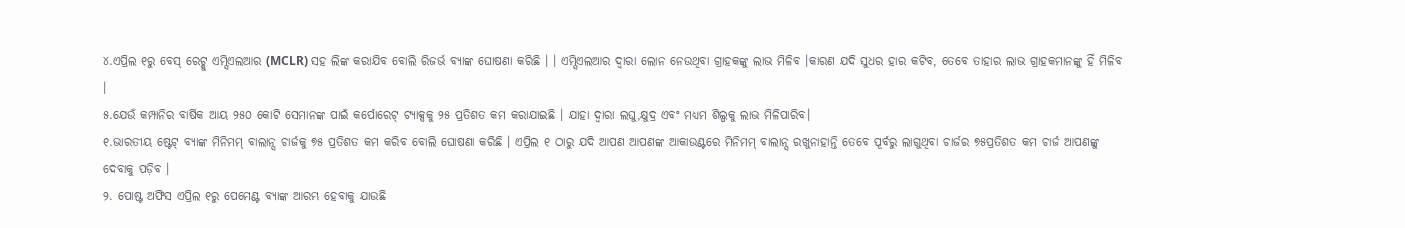୪.ଏପ୍ରିଲ ୧ରୁ ବେସ୍ ରେଟ୍କୁ ଏମ୍ସିଏଲଆର (MCLR) ସହ ଲିଙ୍କ କରାଯିବ ବୋଲି ରିଜର୍ଭ ବ୍ୟାଙ୍କ ଘୋଷଣା କରିଛି । । ଏମ୍ସିଏଲଆର ଦ୍ୱାରା ଲୋନ ନେଉଥିବା ଗ୍ରାହକଙ୍କୁ ଲାଭ ମିଳିବ ।କାରଣ ଯଦି ସୁଧର ହାର କଟିବ, ତେବେ ତାହାର ଲାଭ ଗ୍ରାହକମାନଙ୍କୁ ହିଁ ମିଳିବ ।
୫.ଯେଉଁ କମ୍ପାନିର ବାର୍ଷିକ ଆୟ ୨୫୦ କୋଟି ସେମାନଙ୍କ ପାଇଁ କର୍ପୋରେଟ୍ ଟ୍ୟାକ୍ସକୁ ୨୫ ପ୍ରତିଶତ କମ କରାଯାଇଛି । ଯାହା ଦ୍ୱାରା ଲଘୁ,କ୍ଷୁଦ୍ର ଏବଂ ମଧ୍ୟମ ଶିଲ୍ପକୁ ଲାଭ ମିଳିପାରିବ।
୧.ଭାରତୀୟ ଷ୍ଟେଟ୍ ବ୍ୟାଙ୍କ ମିନିମମ୍ ବାଲାନ୍ସ ଚାର୍ଜକୁ ୭୫ ପ୍ରତିଶତ କମ କରିବ ବୋଲି ଘୋଷଣା କରିଛି । ଏପ୍ରିଲ ୧ ଠାରୁ ଯଦି ଆପଣ ଆପଣଙ୍କ ଆକାଉଣ୍ଟରେ ମିନିମମ୍ ବାଲାନ୍ସ ରଖୁନାହାନ୍ତି ତେବେ ପୂର୍ବରୁ ଲାଗୁଥିବା ଚାର୍ଜର ୭୫ପ୍ରତିଶତ କମ ଚାର୍ଜ ଆପଣଙ୍କୁ ଦେବାକୁ ପଡ଼ିବ ।
୨. ପୋଷ୍ଟ ଅଫିସ ଏପ୍ରିଲ ୧ରୁ ପେମେଣ୍ଟ ବ୍ୟାଙ୍କ ଆରମ୍ଭ ହେବାକୁ ଯାଉଛି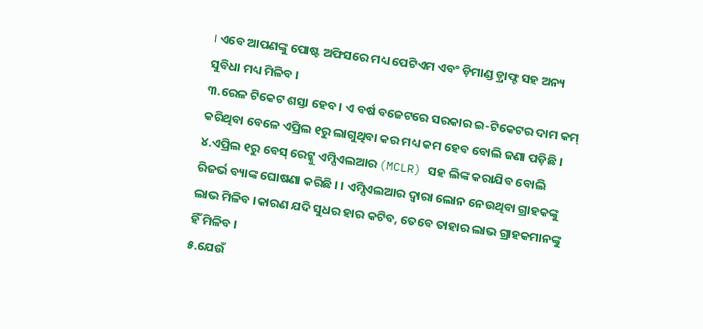। ଏବେ ଆପଣଙ୍କୁ ପୋଷ୍ଟ ଅଫିସରେ ମଧ୍ୟ ପେଟିଏମ ଏବଂ ଡ଼ିମାଣ୍ଡ ଡ଼୍ରାଫ୍ଟ ସହ ଅନ୍ୟ ସୁବିଧା ମଧ୍ୟ ମିଳିବ ।
୩.ରେଳ ଟିକେଟ ଶସ୍ତା ହେବ । ଏ ବର୍ଷ ବଜେଟରେ ସରକାର ଇ-ଟିକେଟର ଦାମ କମ୍ କରିଥିବା ବେଳେ ଏପ୍ରିଲ ୧ରୁ ଲାଗୁଥିବା କର ମଧ୍ୟ କମ ହେବ ବୋଲି ଜଣା ପଡ଼ିଛି ।
୪.ଏପ୍ରିଲ ୧ରୁ ବେସ୍ ରେଟ୍କୁ ଏମ୍ସିଏଲଆର (MCLR) ସହ ଲିଙ୍କ କରାଯିବ ବୋଲି ରିଜର୍ଭ ବ୍ୟାଙ୍କ ଘୋଷଣା କରିଛି । । ଏମ୍ସିଏଲଆର ଦ୍ୱାରା ଲୋନ ନେଉଥିବା ଗ୍ରାହକଙ୍କୁ ଲାଭ ମିଳିବ ।କାରଣ ଯଦି ସୁଧର ହାର କଟିବ, ତେବେ ତାହାର ଲାଭ ଗ୍ରାହକମାନଙ୍କୁ ହିଁ ମିଳିବ ।
୫.ଯେଉଁ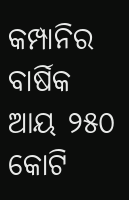କମ୍ପାନିର ବାର୍ଷିକ ଆୟ ୨୫୦ କୋଟି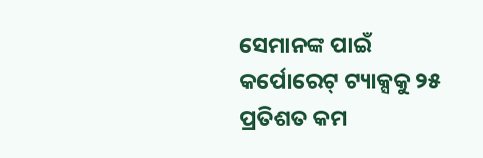ସେମାନଙ୍କ ପାଇଁ କର୍ପୋରେଟ୍ ଟ୍ୟାକ୍ସକୁ ୨୫ ପ୍ରତିଶତ କମ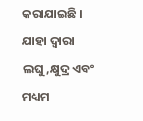କରାଯାଇଛି । ଯାହା ଦ୍ୱାରା ଲଘୁ,କ୍ଷୁଦ୍ର ଏବଂ ମଧ୍ୟମ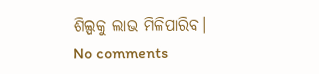ଶିଲ୍ପକୁ ଲାଭ ମିଳିପାରିବ।
No comments